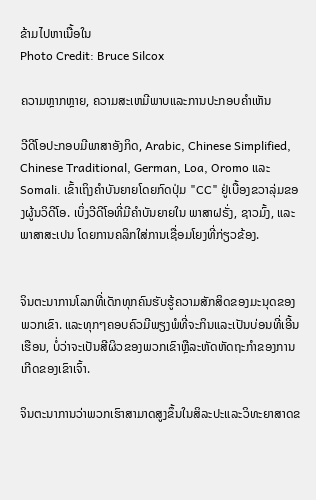ຂ້າມໄປຫາເນື້ອໃນ
Photo Credit: Bruce Silcox

ຄວາມຫຼາກຫຼາຍ, ຄວາມສະເຫມີພາບແລະການປະກອບຄໍາເຫັນ

ວີດີໂອປະກອບມີພາສາອັງກິດ, Arabic, Chinese Simplified, Chinese Traditional, German, Loa, Oromo ແລະ Somali. ເຂົ້າເຖິງຄໍາບັນຍາຍໂດຍກົດປຸ່ມ "CC" ຢູ່ເບື້ອງຂວາລຸ່ມຂອງຜູ້ນວິດີໂອ. ເບິ່ງວີດີໂອທີ່ມີຄໍາບັນຍາຍໃນ ພາສາຝຣັ່ງ, ຊາວມົ້ງ, ແລະ ພາສາສະເປນ ໂດຍການຄລິກໃສ່ການເຊື່ອມໂຍງທີ່ກ່ຽວຂ້ອງ.


ຈິນຕະນາການໂລກທີ່ເດັກທຸກຄົນຮັບຮູ້ຄວາມສັກສິດຂອງມະນຸດຂອງພວກເຂົາ. ແລະທຸກໆຄອບຄົວມີພຽງພໍທີ່ຈະກິນແລະເປັນບ່ອນທີ່ເອີ້ນເຮືອນ, ບໍ່ວ່າຈະເປັນສີຜິວຂອງພວກເຂົາຫຼືລະຫັດຫັດຖະກໍາຂອງການເກີດຂອງເຂົາເຈົ້າ.

ຈິນຕະນາການວ່າພວກເຮົາສາມາດສູງຂຶ້ນໃນສິລະປະແລະວິທະຍາສາດຂ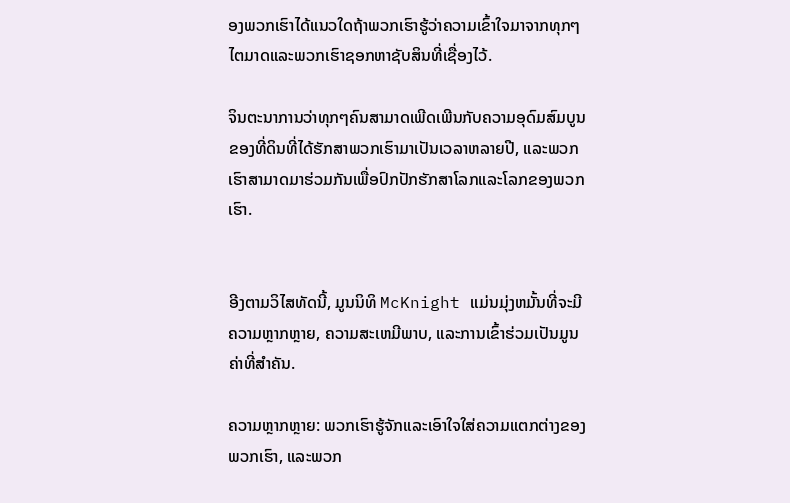ອງພວກເຮົາໄດ້ແນວໃດຖ້າພວກເຮົາຮູ້ວ່າຄວາມເຂົ້າໃຈມາຈາກທຸກໆໄຕມາດແລະພວກເຮົາຊອກຫາຊັບສິນທີ່ເຊື່ອງໄວ້.

ຈິນຕະນາການວ່າທຸກໆຄົນສາມາດເພີດເພີນກັບຄວາມອຸດົມສົມບູນຂອງທີ່ດິນທີ່ໄດ້ຮັກສາພວກເຮົາມາເປັນເວລາຫລາຍປີ, ແລະພວກເຮົາສາມາດມາຮ່ວມກັນເພື່ອປົກປັກຮັກສາໂລກແລະໂລກຂອງພວກເຮົາ.


ອີງຕາມວິໄສທັດນີ້, ມູນນິທິ McKnight ແມ່ນມຸ່ງຫມັ້ນທີ່ຈະມີຄວາມຫຼາກຫຼາຍ, ຄວາມສະເຫມີພາບ, ແລະການເຂົ້າຮ່ວມເປັນມູນຄ່າທີ່ສໍາຄັນ.

ຄວາມຫຼາກຫຼາຍ: ພວກເຮົາຮູ້ຈັກແລະເອົາໃຈໃສ່ຄວາມແຕກຕ່າງຂອງພວກເຮົາ, ແລະພວກ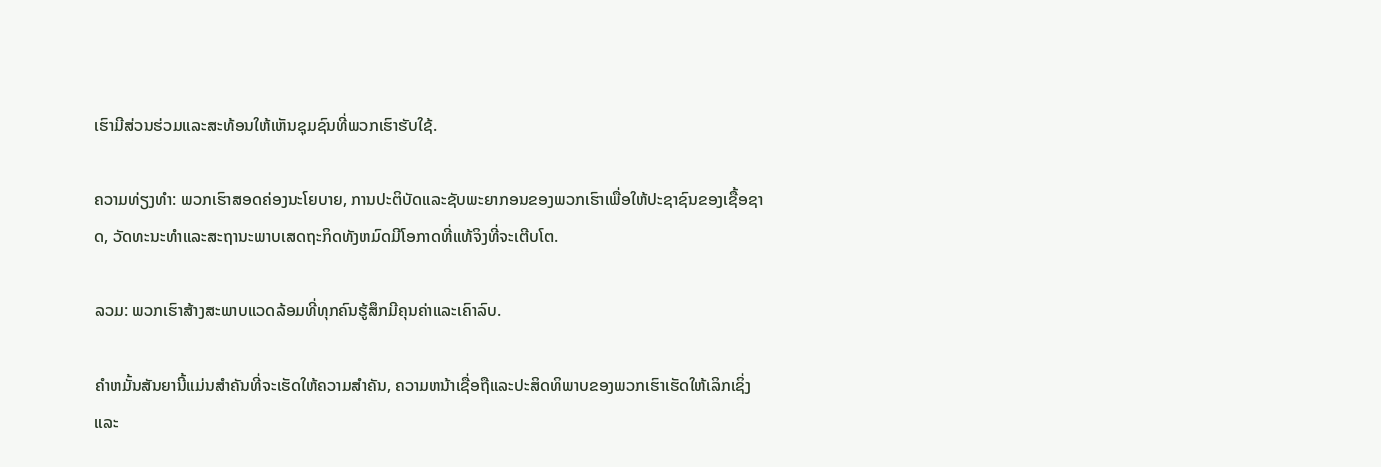ເຮົາມີສ່ວນຮ່ວມແລະສະທ້ອນໃຫ້ເຫັນຊຸມຊົນທີ່ພວກເຮົາຮັບໃຊ້.

ຄວາມທ່ຽງທໍາ: ພວກເຮົາສອດຄ່ອງນະໂຍບາຍ, ການປະຕິບັດແລະຊັບພະຍາກອນຂອງພວກເຮົາເພື່ອໃຫ້ປະຊາຊົນຂອງເຊື້ອຊາດ, ວັດທະນະທໍາແລະສະຖານະພາບເສດຖະກິດທັງຫມົດມີໂອກາດທີ່ແທ້ຈິງທີ່ຈະເຕີບໂຕ.

ລວມ: ພວກເຮົາສ້າງສະພາບແວດລ້ອມທີ່ທຸກຄົນຮູ້ສຶກມີຄຸນຄ່າແລະເຄົາລົບ.

ຄໍາຫມັ້ນສັນຍານີ້ແມ່ນສໍາຄັນທີ່ຈະເຮັດໃຫ້ຄວາມສໍາຄັນ, ຄວາມຫນ້າເຊື່ອຖືແລະປະສິດທິພາບຂອງພວກເຮົາເຮັດໃຫ້ເລິກເຊິ່ງແລະ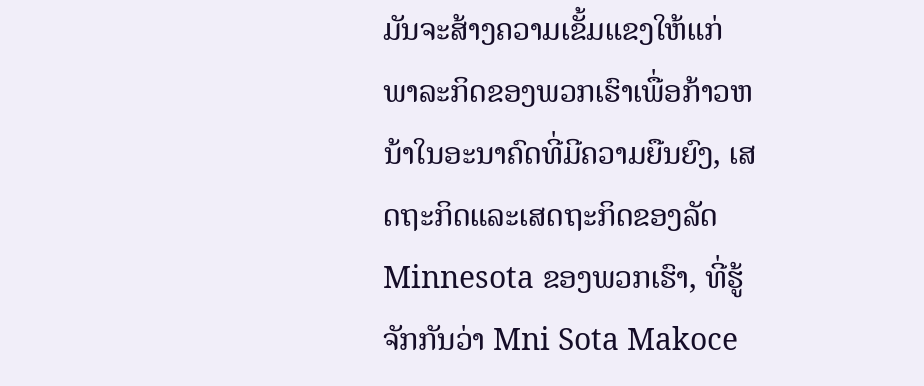ມັນຈະສ້າງຄວາມເຂັ້ມແຂງໃຫ້ແກ່ພາລະກິດຂອງພວກເຮົາເພື່ອກ້າວຫນ້າໃນອະນາຄົດທີ່ມີຄວາມຍືນຍົງ, ເສດຖະກິດແລະເສດຖະກິດຂອງລັດ Minnesota ຂອງພວກເຮົາ, ທີ່ຮູ້ຈັກກັນວ່າ Mni Sota Makoce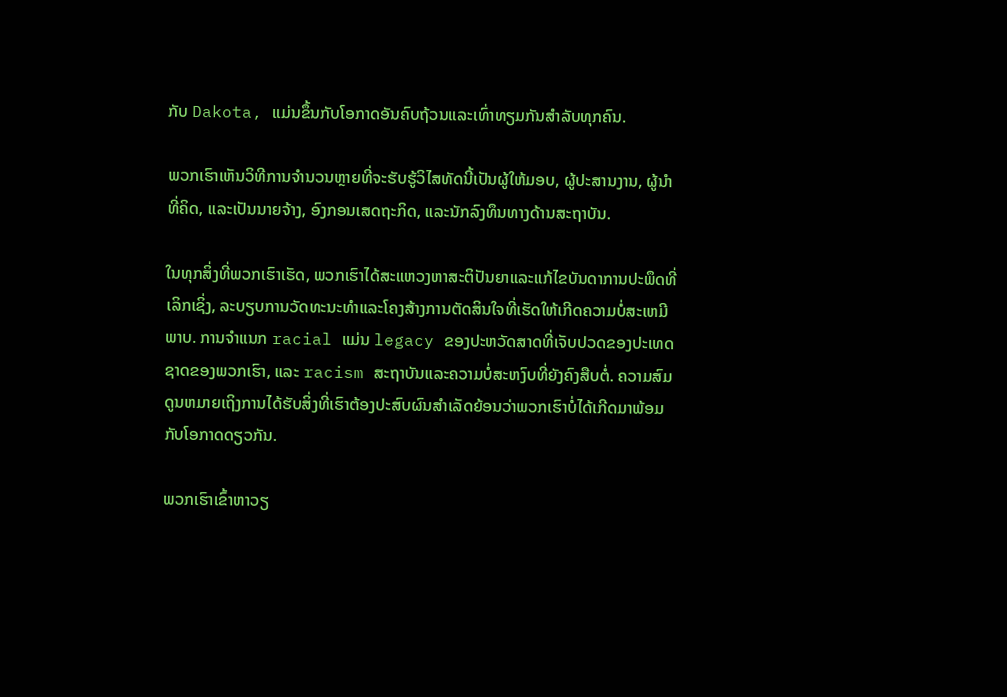ກັບ Dakota, ແມ່ນຂຶ້ນກັບໂອກາດອັນຄົບຖ້ວນແລະເທົ່າທຽມກັນສໍາລັບທຸກຄົນ.

ພວກເຮົາເຫັນວິທີການຈໍານວນຫຼາຍທີ່ຈະຮັບຮູ້ວິໄສທັດນີ້ເປັນຜູ້ໃຫ້ມອບ, ຜູ້ປະສານງານ, ຜູ້ນໍາທີ່ຄິດ, ແລະເປັນນາຍຈ້າງ, ອົງກອນເສດຖະກິດ, ແລະນັກລົງທຶນທາງດ້ານສະຖາບັນ.

ໃນທຸກສິ່ງທີ່ພວກເຮົາເຮັດ, ພວກເຮົາໄດ້ສະແຫວງຫາສະຕິປັນຍາແລະແກ້ໄຂບັນດາການປະພຶດທີ່ເລິກເຊິ່ງ, ລະບຽບການວັດທະນະທໍາແລະໂຄງສ້າງການຕັດສິນໃຈທີ່ເຮັດໃຫ້ເກີດຄວາມບໍ່ສະເຫມີພາບ. ການຈໍາແນກ racial ແມ່ນ legacy ຂອງປະຫວັດສາດທີ່ເຈັບປວດຂອງປະເທດຊາດຂອງພວກເຮົາ, ແລະ racism ສະຖາບັນແລະຄວາມບໍ່ສະຫງົບທີ່ຍັງຄົງສືບຕໍ່. ຄວາມສົມດູນຫມາຍເຖິງການໄດ້ຮັບສິ່ງທີ່ເຮົາຕ້ອງປະສົບຜົນສໍາເລັດຍ້ອນວ່າພວກເຮົາບໍ່ໄດ້ເກີດມາພ້ອມກັບໂອກາດດຽວກັນ.

ພວກເຮົາເຂົ້າຫາວຽ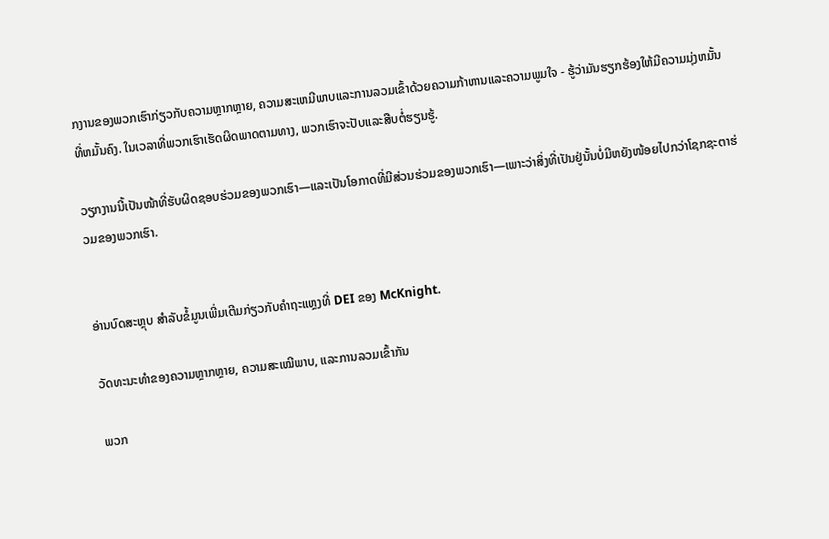ກງານຂອງພວກເຮົາກ່ຽວກັບຄວາມຫຼາກຫຼາຍ, ຄວາມສະເຫມີພາບແລະການລວມເຂົ້າດ້ວຍຄວາມກ້າຫານແລະຄວາມພູມໃຈ - ຮູ້ວ່າມັນຮຽກຮ້ອງໃຫ້ມີຄວາມມຸ່ງຫມັ້ນທີ່ຫມັ້ນຄົງ. ໃນເວລາທີ່ພວກເຮົາເຮັດຜິດພາດຕາມທາງ, ພວກເຮົາຈະປັບແລະສືບຕໍ່ຮຽນຮູ້.

ວຽກງານນີ້ເປັນໜ້າທີ່ຮັບຜິດຊອບຮ່ວມຂອງພວກເຮົາ—ແລະເປັນໂອກາດທີ່ມີສ່ວນຮ່ວມຂອງພວກເຮົາ—ເພາະວ່າສິ່ງທີ່ເປັນຢູ່ນັ້ນບໍ່ມີຫຍັງໜ້ອຍໄປກວ່າໂຊກຊະຕາຮ່ວມຂອງພວກເຮົາ.


ອ່ານບົດສະຫຼຸບ ສໍາລັບຂໍ້ມູນເພີ່ມເຕີມກ່ຽວກັບຄໍາຖະແຫຼງທີ່ DEI ຂອງ McKnight.

ວັດທະນະທໍາຂອງຄວາມຫຼາກຫຼາຍ, ຄວາມສະເໝີພາບ, ແລະການລວມເຂົ້າກັນ

ພວກ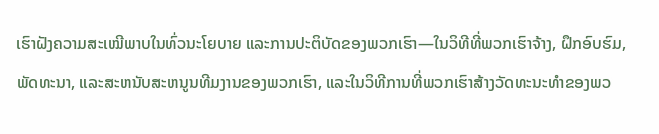ເຮົາຝັງຄວາມສະເໝີພາບໃນທົ່ວນະໂຍບາຍ ແລະການປະຕິບັດຂອງພວກເຮົາ—ໃນວິທີທີ່ພວກເຮົາຈ້າງ, ຝຶກອົບຮົມ, ພັດທະນາ, ແລະສະຫນັບສະຫນູນທີມງານຂອງພວກເຮົາ, ແລະໃນວິທີການທີ່ພວກເຮົາສ້າງວັດທະນະທໍາຂອງພວ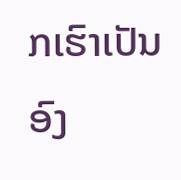ກເຮົາເປັນອົງ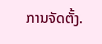ການຈັດຕັ້ງ.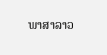ພາສາລາວ